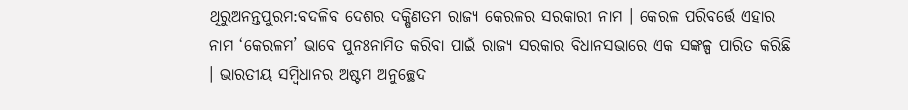ଥିରୁଅନନ୍ତପୁରମ:ବଦଳିବ ଦେଶର ଦକ୍ଷିଣତମ ରାଜ୍ୟ କେରଳର ସରକାରୀ ନାମ । କେରଳ ପରିବର୍ତ୍ତେ ଏହାର ନାମ ‘କେରଳମ’ ଭାବେ ପୁନଃନାମିତ କରିବା ପାଇଁ ରାଜ୍ୟ ସରକାର ବିଧାନସଭାରେ ଏକ ସଙ୍କଳ୍ପ ପାରିତ କରିଛି । ଭାରତୀୟ ସମ୍ବିଧାନର ଅଷ୍ଟମ ଅନୁଚ୍ଛେଦ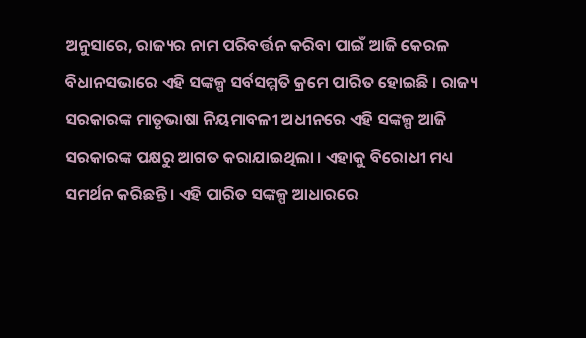ଅନୁସାରେ, ରାଜ୍ୟର ନାମ ପରିବର୍ତ୍ତନ କରିବା ପାଇଁ ଆଜି କେରଳ ବିଧାନସଭାରେ ଏହି ସଙ୍କଳ୍ପ ସର୍ବସମ୍ମତି କ୍ରମେ ପାରିତ ହୋଇଛି । ରାଜ୍ୟ ସରକାରଙ୍କ ମାତୃଭାଷା ନିୟମାବଳୀ ଅଧୀନରେ ଏହି ସଙ୍କଳ୍ପ ଆଜି ସରକାରଙ୍କ ପକ୍ଷରୁ ଆଗତ କରାଯାଇଥିଲା । ଏହାକୁ ବିରୋଧୀ ମଧ୍ୟ ସମର୍ଥନ କରିଛନ୍ତି । ଏହି ପାରିତ ସଙ୍କଳ୍ପ ଆଧାରରେ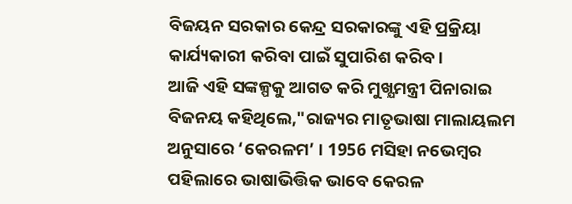ବିଜୟନ ସରକାର କେନ୍ଦ୍ର ସରକାରଙ୍କୁ ଏହି ପ୍ରକ୍ରିୟା କାର୍ଯ୍ୟକାରୀ କରିବା ପାଇଁ ସୁପାରିଶ କରିବ ।
ଆଜି ଏହି ସଙ୍କଳ୍ପକୁ ଆଗତ କରି ମୁଖ୍ଯମନ୍ତ୍ରୀ ପିନାରାଇ ବିଜନୟ କହିଥିଲେ,"ରାଜ୍ୟର ମାତୃଭାଷା ମାଲାୟଲମ ଅନୁସାରେ ‘କେରଳମ’ । 1956 ମସିହା ନଭେମ୍ବର ପହିଲାରେ ଭାଷାଭିତ୍ତିକ ଭାବେ କେରଳ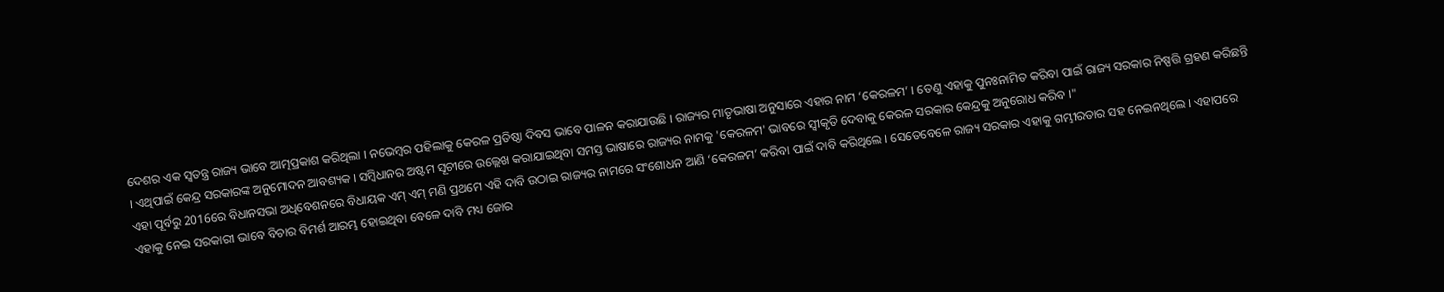ଦେଶର ଏକ ସ୍ବତନ୍ତ୍ର ରାଜ୍ୟ ଭାବେ ଆତ୍ମପ୍ରକାଶ କରିଥିଲା । ନଭେମ୍ବର ପହିଲାକୁ କେରଳ ପ୍ରତିଷ୍ଠା ଦିବସ ଭାବେ ପାଳନ କରାଯାଉଛି । ରାଜ୍ୟର ମାତୃଭାଷା ଅନୁସାରେ ଏହାର ନାମ ‘କେରଳମ’ । ତେଣୁ ଏହାକୁ ପୁନଃନାମିତ କରିବା ପାଇଁ ରାଜ୍ୟ ସରକାର ନିଷ୍ପତ୍ତି ଗ୍ରହଣ କରିଛନ୍ତି । ଏଥିପାଇଁ କେନ୍ଦ୍ର ସରକାରଙ୍କ ଅନୁମୋଦନ ଆବଶ୍ୟକ । ସମ୍ବିଧାନର ଅଷ୍ଟମ ସୂଚୀରେ ଉଲ୍ଲେଖ କରାଯାଇଥିବା ସମସ୍ତ ଭାଷାରେ ରାଜ୍ୟର ନାମକୁ 'କେରଳମ' ଭାବରେ ସ୍ବୀକୃତି ଦେବାକୁ କେରଳ ସରକାର କେନ୍ଦ୍ରକୁ ଅନୁରୋଧ କରିବ ।"
ଏହା ପୂର୍ବରୁ 2016ରେ ବିଧାନସଭା ଅଧିବେଶନରେ ବିଧାୟକ ଏମ୍ ଏମ୍ ମଣି ପ୍ରଥମେ ଏହି ଦାବି ଉଠାଇ ରାଜ୍ୟର ନାମରେ ସଂଶୋଧନ ଆଣି ‘କେରଳମ’ କରିବା ପାଇଁ ଦାବି କରିଥିଲେ । ସେତେବେଳେ ରାଜ୍ୟ ସରକାର ଏହାକୁ ଗମ୍ଭୀରତାର ସହ ନେଇନଥିଲେ । ଏହାପରେ ଏହାକୁ ନେଇ ସରକାରୀ ଭାବେ ବିଚାର ବିମର୍ଶ ଆରମ୍ଭ ହୋଇଥିବା ବେଳେ ଦାବି ମଧ୍ୟ ଜୋର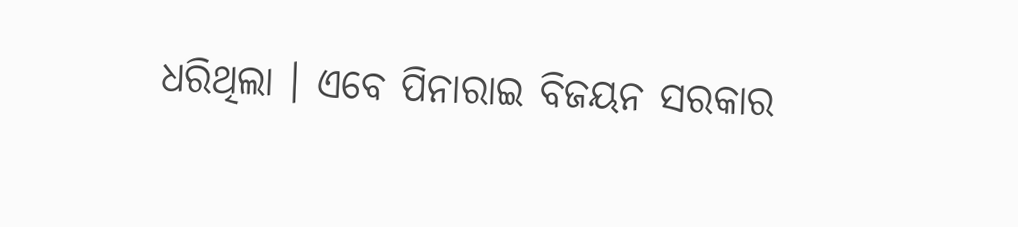ଧରିଥିଲା । ଏବେ ପିନାରାଇ ବିଜୟନ ସରକାର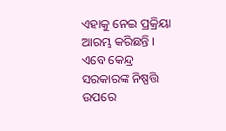ଏହାକୁ ନେଇ ପ୍ରକ୍ରିୟା ଆରମ୍ଭ କରିଛନ୍ତି । ଏବେ କେନ୍ଦ୍ର ସରକାରଙ୍କ ନିଷ୍ପତ୍ତି ଉପରେ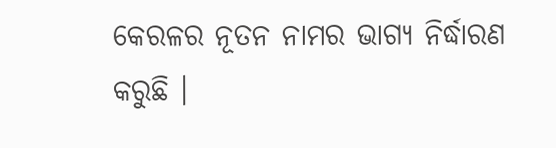କେରଳର ନୂତନ ନାମର ଭାଗ୍ୟ ନିର୍ଦ୍ଧାରଣ କରୁଛି ।